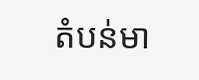តំបន់មា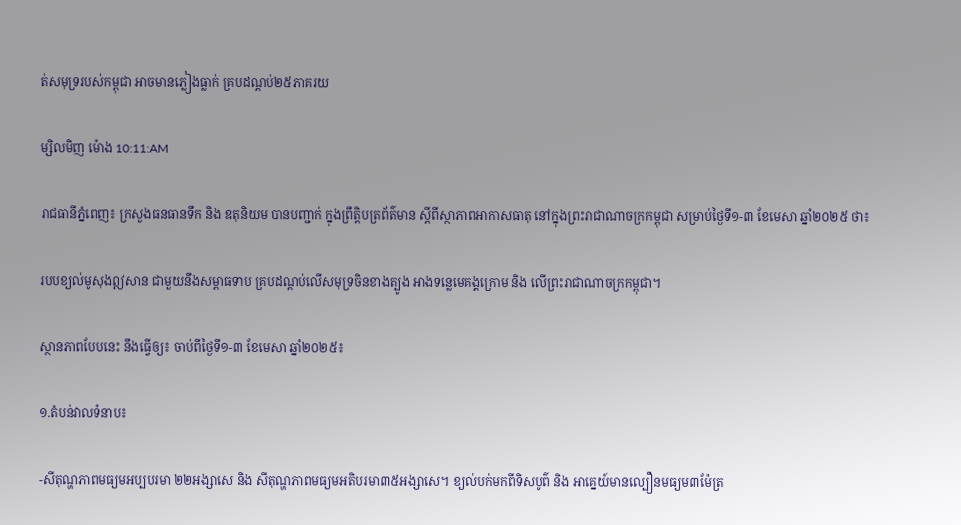ត់សមុទ្ររបស់កម្ពុជា អាចមានភ្លៀងធ្លាក់ គ្របដណ្ដប់២៥ភាគរយ

ម្សិលមិញ ម៉ោង 10:11:AM

រាជធានីភ្នំពេញ៖ ក្រសួងធនធានទឹក និង ឧតុនិយម បានបញ្ជាក់ ក្នុងព្រឹត្ដិបត្រព័ត៌មាន ស្ដីពីស្ថាភាពអាកាសធាតុ នៅក្នុងព្រះរាជាណាចក្រកម្ពុជា សម្រាប់ថ្ងៃទី១-៣ ខែមេសា ឆ្នាំ២០២៥ ថា៖

របបខ្យល់មូសុងឦសាន ជាមួយនឹងសម្ពាធទាប គ្របដណ្ដប់លើសមុទ្រចិនខាងត្បូង អាងទន្លេមេគង្គក្រោម និង លើព្រះរាជាណាចក្រកម្ពុជា។

ស្ថានភាពបែបនេះ នឹងធ្វើឲ្យ៖ ចាប់ពីថ្ងៃទី១-៣ ខែមេសា ឆ្នាំ២០២៥៖

១.តំបន់វាលទំនាប៖

-សីតុណ្ហភាពមធ្យមអប្បបរមា ២២អង្សាសេ និង សីតុណ្ហភាពមធ្យមអតិបរមា៣៥អង្សាសេ។ ខ្យល់បក់មកពីទិសបូព៌ និង អាគ្នេយ៍មានល្បឿនមធ្យម៣ម៉ែត្រ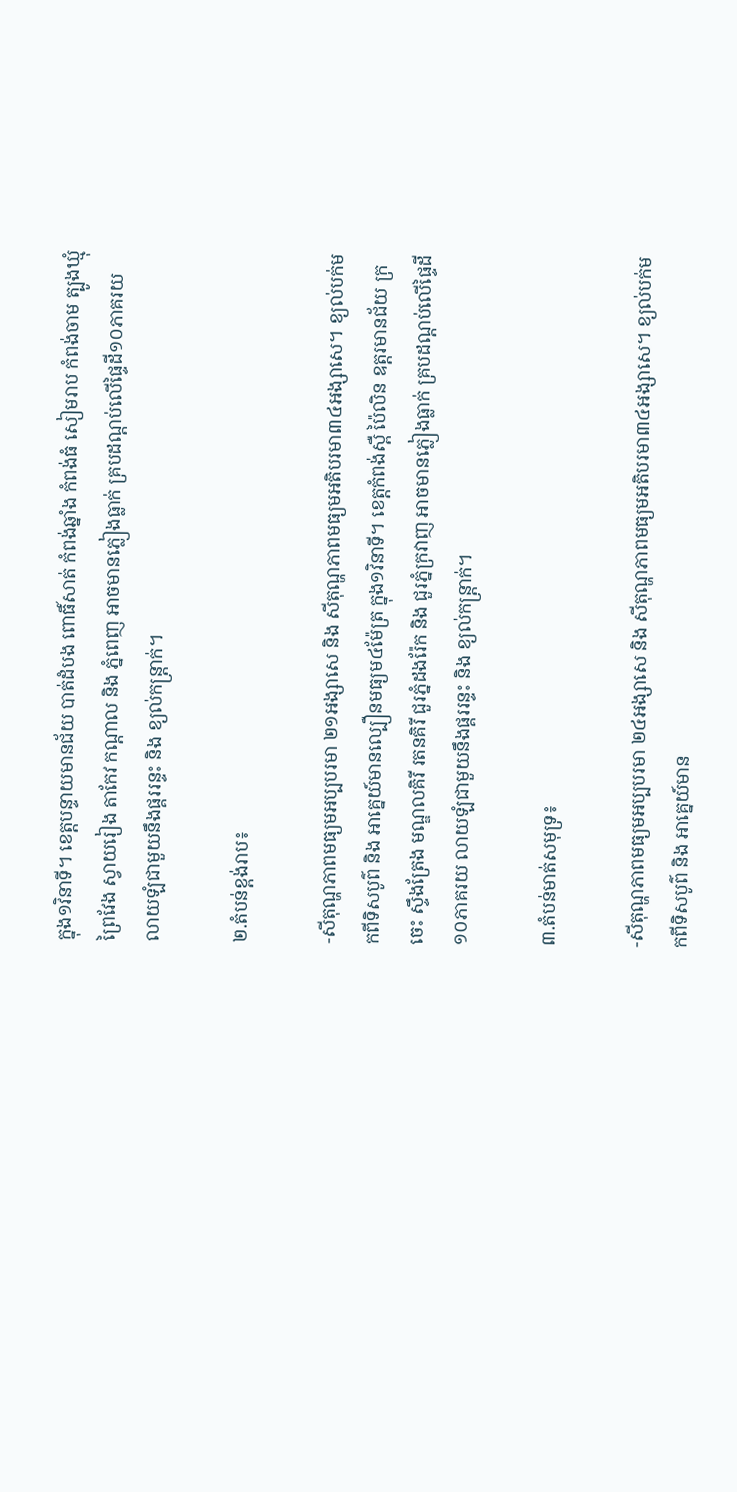ក្នុង១វិនាទី។ ខេត្តបន្ទាយមានជ័យ បាត់ដំបង ពោធិ៍សាត់ កំពង់ឆ្នាំង កំពង់ធំ សៀមរាប កំពង់ចាម ត្បូងឃ្មុំ ព្រៃវែង ស្វាយរៀង តាកែវ កណ្ដាល និង ភ្នំពេញ អាចមានភ្លៀងធ្លាក់ គ្របដណ្ដប់លើផ្ទៃដី១០ភាគរយ លាយឡំជាមួយនឹងផ្គររន្ទះ និង ខ្យល់កន្ត្រាក់។

២.តំបន់ខ្ពង់រាប៖

-សីតុណ្ហភាពមធ្យមអប្បបរមា ២១អង្សាសេ និង សីតុណ្ហភាពមធ្យមអតិបរមា៣៤អង្សាសេ។ ខ្យល់បក់មកពីទិសបូព៌ និង អាគ្នេយ៍មានល្បឿនមធ្យម៤ម៉ែត្រ ក្នុង១វិនាទី។ ខេត្តកំពង់ស្ពឺ ប៉ៃលិន ឧត្ដរមានជ័យ ក្រចេះ ស្ទឹងត្រែង មណ្ឌលគិរី រតនគិរី ជួរភ្នំដងរ៉ែក និង ជួរភ្នំក្រវាញ អាចមានភ្លៀងធ្លាក់ គ្របដណ្ដប់លើផ្ទៃដី១០ភាគរយ លាយឡំជាមួយនឹងផ្គររន្ទះ និង ខ្យល់កន្ដ្រាក់។

៣.តំបន់មាត់សមុទ្រ៖

-សីតុណ្ហភាពមធ្យមអប្បបរមា ២៤អង្សាសេ និង សីតុណ្ហភាពមធ្យមអតិបរមា៣៤អង្សាសេ។ ខ្យល់បក់មកពីទិសបូព៌ និង អាគ្នេយ៍មាន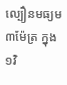ល្បឿនមធ្យម៣ម៉ែត្រ ក្នុង១វិ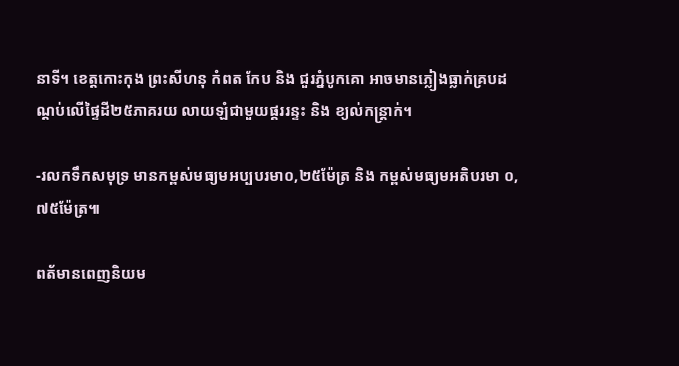នាទី។ ខេត្តកោះកុង ព្រះសីហនុ កំពត កែប និង ជួរភ្នំបូកគោ អាចមានភ្លៀងធ្លាក់គ្របដណ្ដប់លើផ្ទៃដី២៥ភាគរយ លាយឡំជាមួយផ្គររន្ទះ និង ខ្យល់កន្ដ្រាក់។

-រលកទឹកសមុទ្រ មានកម្ពស់មធ្យមអប្បបរមា០,២៥ម៉ែត្រ និង កម្ពស់មធ្យមអតិបរមា ០,៧៥ម៉ែត្រ៕

ពត័មានពេញនិយម